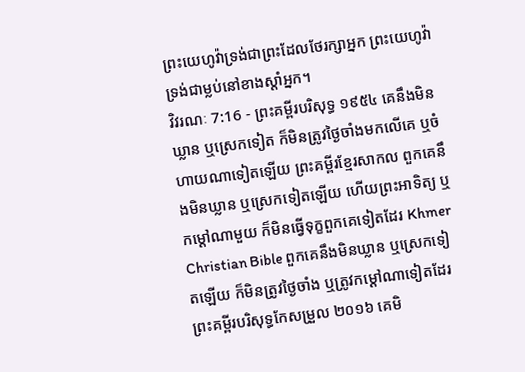ព្រះយេហូវ៉ាទ្រង់ជាព្រះដែលថែរក្សាអ្នក ព្រះយេហូវ៉ាទ្រង់ជាម្លប់នៅខាងស្តាំអ្នក។
វិវរណៈ 7:16 - ព្រះគម្ពីរបរិសុទ្ធ ១៩៥៤ គេនឹងមិនឃ្លាន ឬស្រេកទៀត ក៏មិនត្រូវថ្ងៃចាំងមកលើគេ ឬចំហាយណាទៀតឡើយ ព្រះគម្ពីរខ្មែរសាកល ពួកគេនឹងមិនឃ្លាន ឬស្រេកទៀតឡើយ ហើយព្រះអាទិត្យ ឬកម្ដៅណាមួយ ក៏មិនធ្វើទុក្ខពួកគេទៀតដែរ Khmer Christian Bible ពួកគេនឹងមិនឃ្លាន ឬស្រេកទៀតឡើយ ក៏មិនត្រូវថ្ងៃចាំង ឬត្រូវកម្ដៅណាទៀតដែរ ព្រះគម្ពីរបរិសុទ្ធកែសម្រួល ២០១៦ គេមិ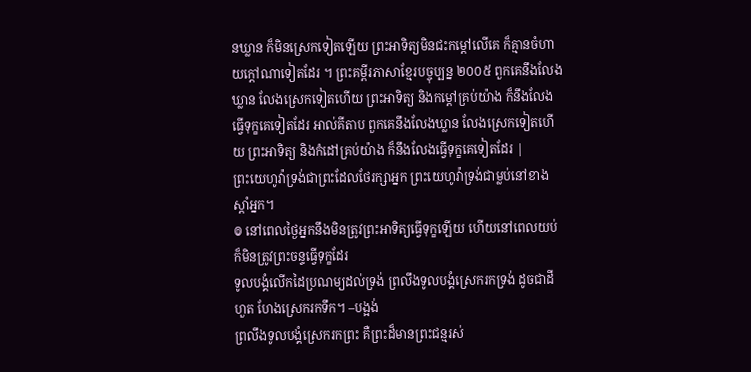នឃ្លាន ក៏មិនស្រេកទៀតឡើយ ព្រះអាទិត្យមិនជះកម្ដៅលើគេ ក៏គ្មានចំហាយក្ដៅណាទៀតដែរ ។ ព្រះគម្ពីរភាសាខ្មែរបច្ចុប្បន្ន ២០០៥ ពួកគេនឹងលែងឃ្លាន លែងស្រេកទៀតហើយ ព្រះអាទិត្យ និងកម្ដៅគ្រប់យ៉ាង ក៏នឹងលែងធ្វើទុក្ខគេទៀតដែរ អាល់គីតាប ពួកគេនឹងលែងឃ្លាន លែងស្រេកទៀតហើយ ព្រះអាទិត្យ និងកំដៅគ្រប់យ៉ាង ក៏នឹងលែងធ្វើទុក្ខគេទៀតដែរ |
ព្រះយេហូវ៉ាទ្រង់ជាព្រះដែលថែរក្សាអ្នក ព្រះយេហូវ៉ាទ្រង់ជាម្លប់នៅខាងស្តាំអ្នក។
៙ នៅពេលថ្ងៃអ្នកនឹងមិនត្រូវព្រះអាទិត្យធ្វើទុក្ខឡើយ ហើយនៅពេលយប់ក៏មិនត្រូវព្រះចន្ទធ្វើទុក្ខដែរ
ទូលបង្គំលើកដៃប្រណម្យដល់ទ្រង់ ព្រលឹងទូលបង្គំស្រេករកទ្រង់ ដូចជាដីហួត ហែងស្រេករកទឹក។ –បង្អង់
ព្រលឹងទូលបង្គំស្រេករកព្រះ គឺព្រះដ៏មានព្រះជន្មរស់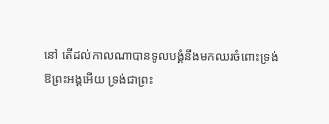នៅ តើដល់កាលណាបានទូលបង្គំនឹងមកឈរចំពោះទ្រង់
ឱព្រះអង្គអើយ ទ្រង់ជាព្រះ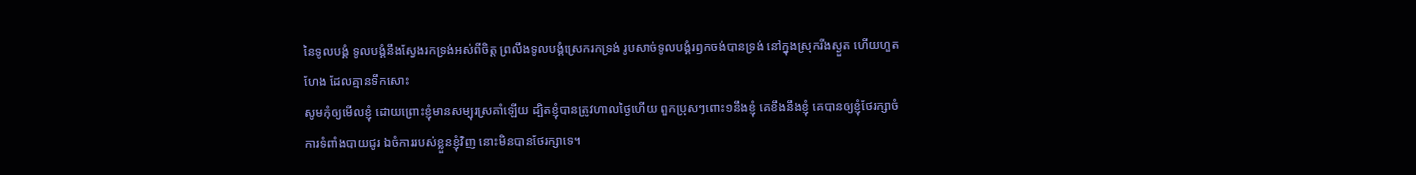នៃទូលបង្គំ ទូលបង្គំនឹងស្វែងរកទ្រង់អស់ពីចិត្ត ព្រលឹងទូលបង្គំស្រេករកទ្រង់ រូបសាច់ទូលបង្គំរឭកចង់បានទ្រង់ នៅក្នុងស្រុករីងស្ងួត ហើយហួតហែង ដែលគ្មានទឹកសោះ
សូមកុំឲ្យមើលខ្ញុំ ដោយព្រោះខ្ញុំមានសម្បុរស្រគាំឡើយ ដ្បិតខ្ញុំបានត្រូវហាលថ្ងៃហើយ ពួកប្រុសៗពោះ១នឹងខ្ញុំ គេខឹងនឹងខ្ញុំ គេបានឲ្យខ្ញុំថែរក្សាចំការទំពាំងបាយជូរ ឯចំការរបស់ខ្លួនខ្ញុំវិញ នោះមិនបានថែរក្សាទេ។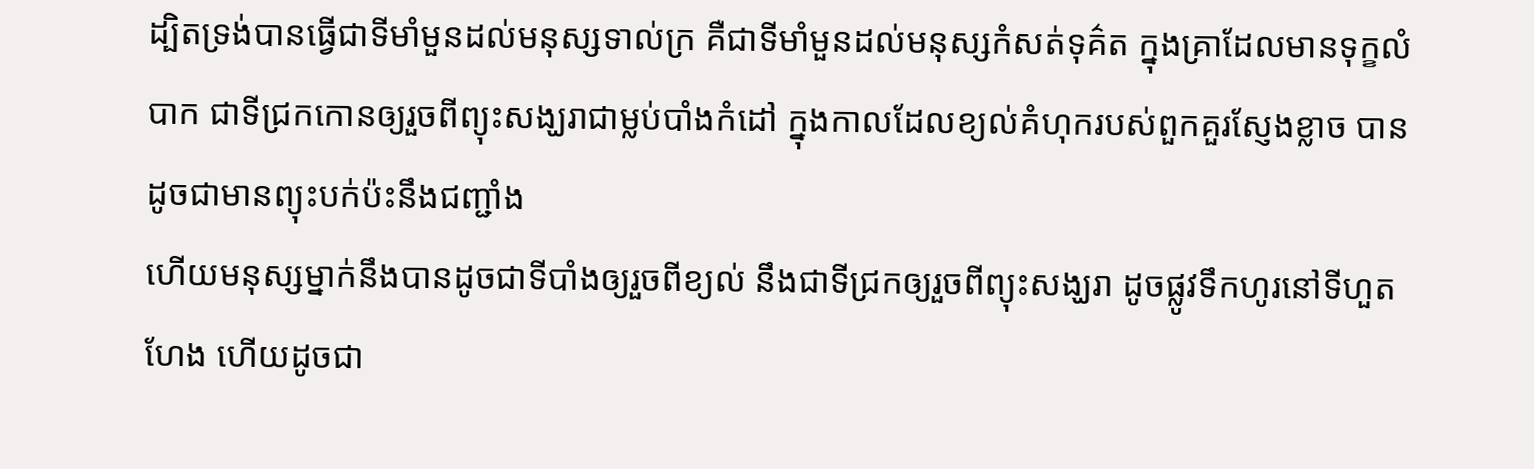ដ្បិតទ្រង់បានធ្វើជាទីមាំមួនដល់មនុស្សទាល់ក្រ គឺជាទីមាំមួនដល់មនុស្សកំសត់ទុគ៌ត ក្នុងគ្រាដែលមានទុក្ខលំបាក ជាទីជ្រកកោនឲ្យរួចពីព្យុះសង្ឃរាជាម្លប់បាំងកំដៅ ក្នុងកាលដែលខ្យល់គំហុករបស់ពួកគួរស្ញែងខ្លាច បានដូចជាមានព្យុះបក់ប៉ះនឹងជញ្ជាំង
ហើយមនុស្សម្នាក់នឹងបានដូចជាទីបាំងឲ្យរួចពីខ្យល់ នឹងជាទីជ្រកឲ្យរួចពីព្យុះសង្ឃរា ដូចផ្លូវទឹកហូរនៅទីហួតហែង ហើយដូចជា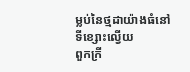ម្លប់នៃថ្មដាយ៉ាងធំនៅទីខ្សោះល្វើយ
ពួកក្រី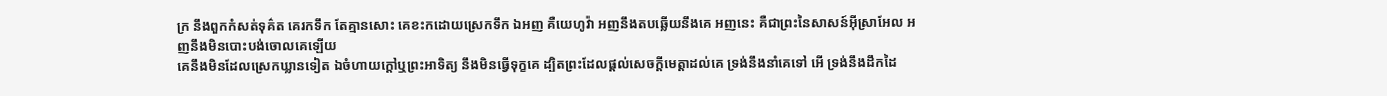ក្រ នឹងពួកកំសត់ទុគ៌ត គេរកទឹក តែគ្មានសោះ គេខះកដោយស្រេកទឹក ឯអញ គឺយេហូវ៉ា អញនឹងតបឆ្លើយនឹងគេ អញនេះ គឺជាព្រះនៃសាសន៍អ៊ីស្រាអែល អញនឹងមិនបោះបង់ចោលគេឡើយ
គេនឹងមិនដែលស្រេកឃ្លានទៀត ឯចំហាយក្តៅឬព្រះអាទិត្យ នឹងមិនធ្វើទុក្ខគេ ដ្បិតព្រះដែលផ្តល់សេចក្ដីមេត្តាដល់គេ ទ្រង់នឹងនាំគេទៅ អើ ទ្រង់នឹងដឹកដៃ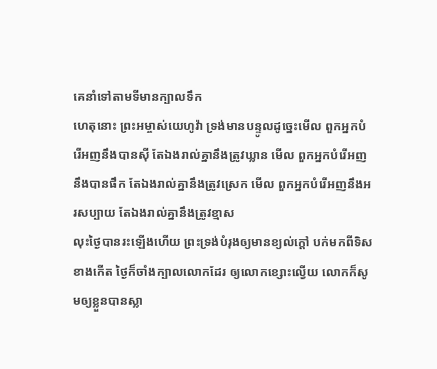គេនាំទៅតាមទីមានក្បាលទឹក
ហេតុនោះ ព្រះអម្ចាស់យេហូវ៉ា ទ្រង់មានបន្ទូលដូច្នេះមើល ពួកអ្នកបំរើអញនឹងបានស៊ី តែឯងរាល់គ្នានឹងត្រូវឃ្លាន មើល ពួកអ្នកបំរើអញនឹងបានផឹក តែឯងរាល់គ្នានឹងត្រូវស្រេក មើល ពួកអ្នកបំរើអញនឹងអរសប្បាយ តែឯងរាល់គ្នានឹងត្រូវខ្មាស
លុះថ្ងៃបានរះឡើងហើយ ព្រះទ្រង់បំរុងឲ្យមានខ្យល់ក្តៅ បក់មកពីទិសខាងកើត ថ្ងៃក៏ចាំងក្បាលលោកដែរ ឲ្យលោកខ្សោះល្វើយ លោកក៏សូមឲ្យខ្លួនបានស្លា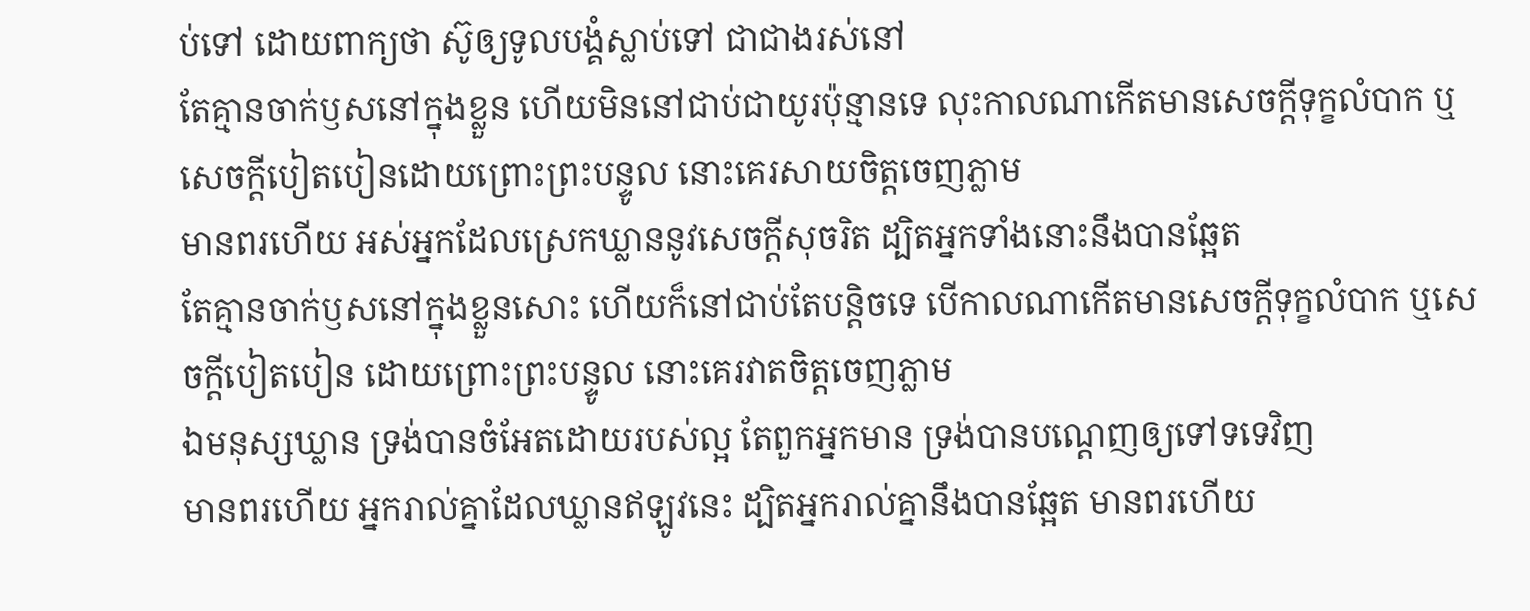ប់ទៅ ដោយពាក្យថា ស៊ូឲ្យទូលបង្គំស្លាប់ទៅ ជាជាងរស់នៅ
តែគ្មានចាក់ឫសនៅក្នុងខ្លួន ហើយមិននៅជាប់ជាយូរប៉ុន្មានទេ លុះកាលណាកើតមានសេចក្ដីទុក្ខលំបាក ឬសេចក្ដីបៀតបៀនដោយព្រោះព្រះបន្ទូល នោះគេរសាយចិត្តចេញភ្លាម
មានពរហើយ អស់អ្នកដែលស្រេកឃ្លាននូវសេចក្ដីសុចរិត ដ្បិតអ្នកទាំងនោះនឹងបានឆ្អែត
តែគ្មានចាក់ឫសនៅក្នុងខ្លួនសោះ ហើយក៏នៅជាប់តែបន្តិចទេ បើកាលណាកើតមានសេចក្ដីទុក្ខលំបាក ឬសេចក្ដីបៀតបៀន ដោយព្រោះព្រះបន្ទូល នោះគេរវាតចិត្តចេញភ្លាម
ឯមនុស្សឃ្លាន ទ្រង់បានចំអែតដោយរបស់ល្អ តែពួកអ្នកមាន ទ្រង់បានបណ្តេញឲ្យទៅទទេវិញ
មានពរហើយ អ្នករាល់គ្នាដែលឃ្លានឥឡូវនេះ ដ្បិតអ្នករាល់គ្នានឹងបានឆ្អែត មានពរហើយ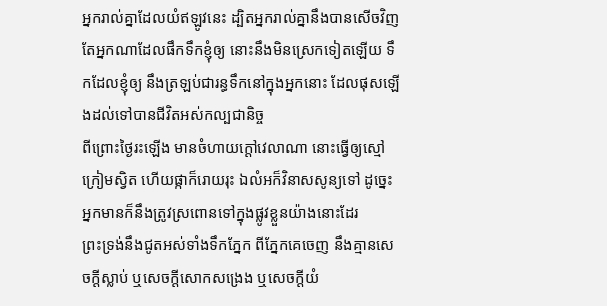អ្នករាល់គ្នាដែលយំឥឡូវនេះ ដ្បិតអ្នករាល់គ្នានឹងបានសើចវិញ
តែអ្នកណាដែលផឹកទឹកខ្ញុំឲ្យ នោះនឹងមិនស្រេកទៀតឡើយ ទឹកដែលខ្ញុំឲ្យ នឹងត្រឡប់ជារន្ធទឹកនៅក្នុងអ្នកនោះ ដែលផុសឡើងដល់ទៅបានជីវិតអស់កល្បជានិច្ច
ពីព្រោះថ្ងៃរះឡើង មានចំហាយក្តៅវេលាណា នោះធ្វើឲ្យស្មៅក្រៀមស្វិត ហើយផ្កាក៏រោយរុះ ឯលំអក៏វិនាសសូន្យទៅ ដូច្នេះ អ្នកមានក៏នឹងត្រូវស្រពោនទៅក្នុងផ្លូវខ្លួនយ៉ាងនោះដែរ
ព្រះទ្រង់នឹងជូតអស់ទាំងទឹកភ្នែក ពីភ្នែកគេចេញ នឹងគ្មានសេចក្ដីស្លាប់ ឬសេចក្ដីសោកសង្រេង ឬសេចក្ដីយំ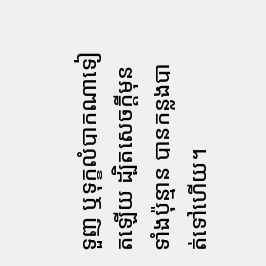ទួញ ឬទុក្ខលំបាកណាទៀតឡើយ ដ្បិតសេចក្ដីមុនទាំងប៉ុន្មាន បានកន្លងបាត់ទៅហើយ។